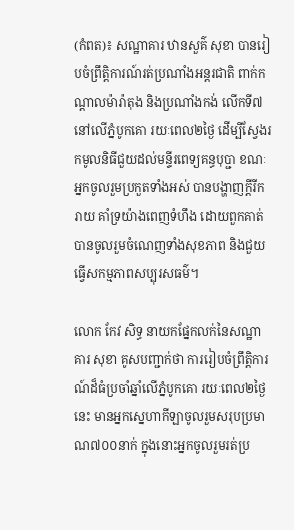(កំពត)៖ សណ្ឋាគារ ឋានសួគ៌ សុខា បានរៀបចំព្រឹត្តិការណ៍រត់ប្រណាំងអន្តរជាតិ ពាក់កណ្តាលម៉ារ៉ាតុង និងប្រណាំងកង់ លើកទី៧ នៅលើភ្នំបូកគោ រយៈពេល២ថ្ងៃ ដើម្បីស្វែងរកមូលនិធីជួយដល់មន្ទីរពេទ្យគន្ធបុប្ជា ខណៈអ្នកចូលរួមប្រកួតទាំងអស់ បានបង្ហាញក្តីរីករាយ គាំទ្រយ៉ាងពេញទំហឹង ដោយពួកគាត់បានចូលរួមចំណេញទាំងសុខភាព និងជួយធ្វើសកម្មភាពសប្បុរសធម៌។

លោក កែវ សិទ្ធ នាយកផ្នែកលក់នៃសណ្ឋាគារ សុខា គូសបញ្ជាក់ថា ការរៀបចំព្រឹត្តិការណ៍ដ៏ធំប្រចាំឆ្នាំលើភ្នំបូកគោ រយៈពេល២ថ្ងៃនេះ មានអ្នកស្នេហាកីឡាចូលរួមសរុបប្រមាណ៧០០នាក់ ក្នុងនោះអ្នកចូលរួមរត់ប្រ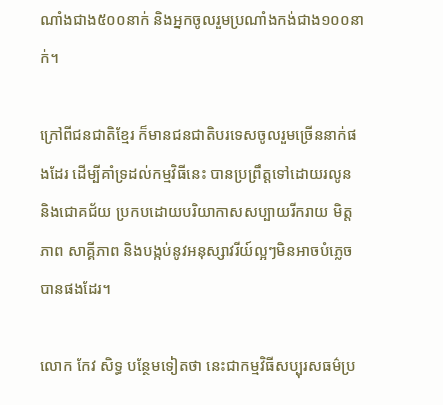ណាំងជាង៥០០នាក់ និងអ្នកចូលរួមប្រណាំងកង់ជាង១០០នាក់។

ក្រៅពីជនជាតិខ្មែរ ក៏មានជនជាតិបរទេសចូលរួមច្រើននាក់ផងដែរ ដើម្បីគាំទ្រដល់កម្មវិធីនេះ បានប្រព្រឹត្តទៅដោយរលូន និងជោគជ័យ ប្រកបដោយបរិយាកាសសប្បាយរីករាយ មិត្តភាព សាគ្គីភាព និងបង្កប់នូវអនុស្សាវរីយ៍ល្អៗមិនអាចបំភ្លេចបានផងដែរ។

លោក កែវ សិទ្ធ បន្ថែមទៀតថា នេះជាកម្មវិធីសប្បុរសធម៌ប្រ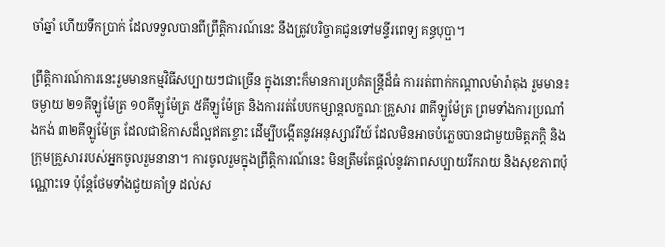ចាំឆ្នាំ ហើយទឹកប្រាក់ ដែលទទួលបានពីព្រឹត្តិការណ៍នេះ នឹងត្រូវបរិច្ចាគជូនទៅមន្ទីរពេទ្យ គន្ធបុប្ផា។

ព្រឹត្តិការណ៍ការនេះរួមមានកម្មវិធីសប្បាយៗជាច្រើន ក្នុងនោះក៏មានការប្រគំតន្រ្តីដ៏ធំ ការរត់ពាក់កណ្តាលម៉ារ៉ាតុង រួមមាន៖ ចម្ងាយ ២១គីឡូម៉ែត្រ ១០គីឡូម៉ែត្រ ៥គីឡូម៉ែត្រ និងការរត់បែបកម្សាន្តលក្ខណៈគ្រួសារ ៣គីឡូម៉ែត្រ ព្រមទាំងការប្រណាំងកង់ ៣២គីឡូម៉ែត្រ ដែលជាឱកាសដ៏ល្អឥតខ្ចោះ ដើម្បីបង្កើតនូវអនុស្សាវរីយ៍ ដែលមិនអាចបំភ្លេចបានជាមួយមិត្តភក្តិ និងក្រុមគ្រួសាររបស់អ្នកចូលរួមនានា។ ការចូលរួមក្នុងព្រឹត្តិការណ៍នេះ មិនត្រឹមតែផ្តល់នូវភាពសប្បាយរីករាយ និងសុខភាពប៉ុណ្ណោះទេ ប៉ុន្តែថែមទាំងជួយគាំទ្រ ដល់ស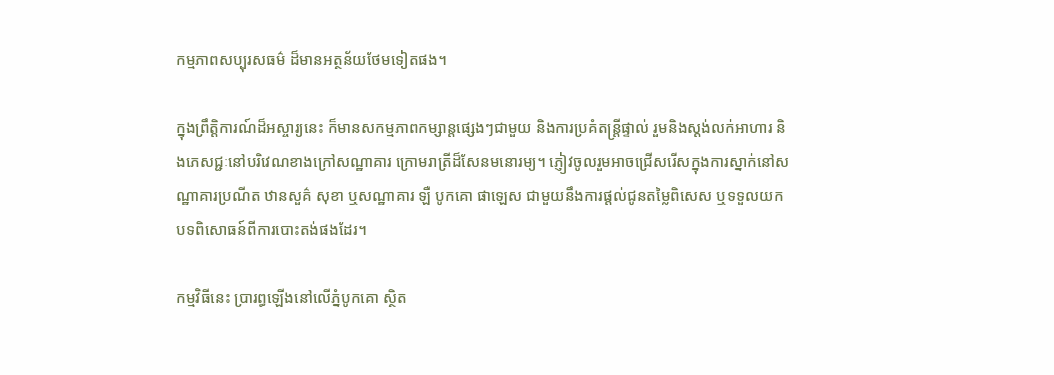កម្មភាពសប្បុរសធម៌ ដ៏មានអត្ថន័យថែមទៀតផង។

ក្នុងព្រឹត្ដិការណ៍ដ៏អស្ចារ្យនេះ ក៏មានសកម្មភាពកម្សាន្តផ្សេងៗជាមួយ និងការប្រគំតន្រ្តីផ្ទាល់ រួមនិងស្តង់លក់អាហារ និងភេសជ្ជៈនៅបរិវេណខាងក្រៅសណ្ឋាគារ ក្រោមរាត្រីដ៏សែនមនោរម្យ។ ភ្ញៀវចូលរួមអាចជ្រើសរើសក្នុងការស្នាក់នៅសណ្ឋាគារប្រណីត ឋានសួគ៌ សុខា ឬសណ្ឋាគារ ឡឺ បូកគោ ផាឡេស ជាមួយនឹងការផ្តល់ជូនតម្លៃពិសេស ឬទទួលយកបទពិសោធន៍ពីការបោះតង់ផងដែរ។

កម្មវិធីនេះ ប្រារព្ធឡើងនៅលើភ្នំបូកគោ ស្ថិត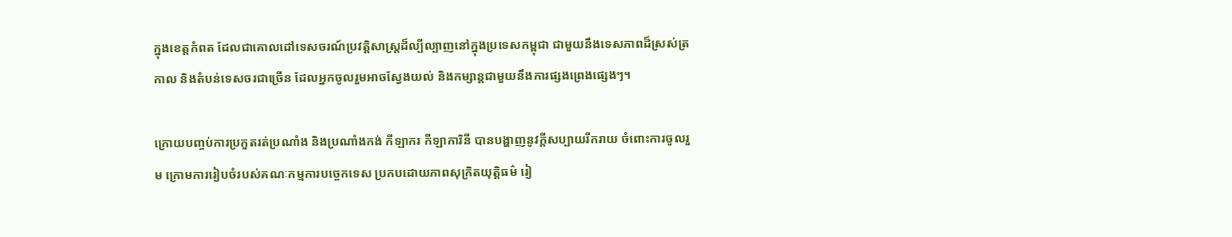ក្នុងខេត្តកំពត ដែលជាគោលដៅទេសចរណ៍ប្រវត្តិសាស្រ្តដ៏ល្បីល្បាញនៅក្នុងប្រទេសកម្ពុជា ជាមួយនឹងទេសភាពដ៏ស្រស់ត្រកាល និងតំបន់ទេសចរជាច្រើន ដែលអ្នកចូលរួមអាចស្វែងយល់ និងកម្សាន្តជាមួយនឹងការផ្សងព្រេងផ្សេងៗ។

ក្រោយបញ្ចប់ការប្រកួតរត់ប្រណាំង និងប្រណាំងកង់ កីឡាករ កីឡាការិនី បានបង្ហាញនូវក្តីសប្បាយរីករាយ ចំពោះការចូលរួម ក្រោមការរៀបចំរបស់គណៈកម្មការបច្ចេកទេស ប្រកបដោយភាពសុក្រិតយុត្តិធម៌ រៀ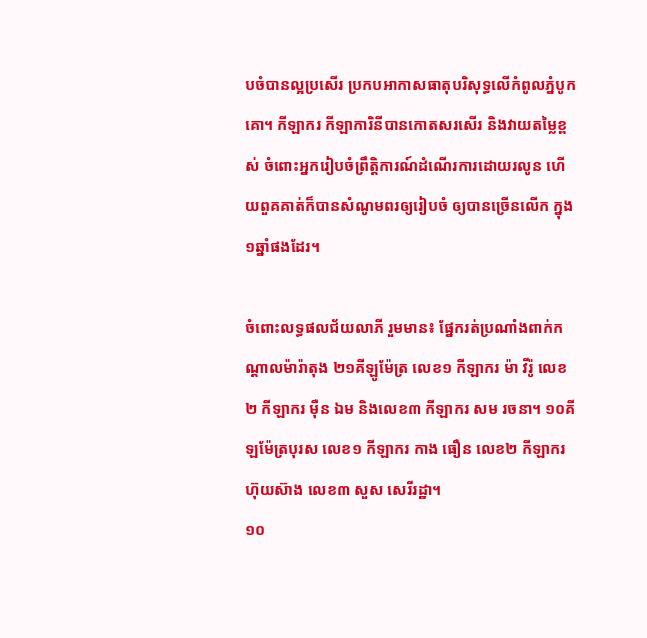បចំបានល្អប្រសើរ ប្រកបអាកាសធាតុបរិសុទ្ធលើកំពូលភ្នំបូកគោ។ កីឡាករ កីឡាការិនីបានកោតសរសើរ និងវាយតម្លៃខ្ពស់ ចំពោះអ្នករៀបចំព្រឹត្តិការណ៍ដំណើរការដោយរលូន ហើយពួគគាត់ក៏បានសំណូមពរឲ្យរៀបចំ ឲ្យបានច្រើនលើក ក្នុង១ឆ្នាំផងដែរ។

ចំពោះលទ្ធផលជ័យលាភី រួមមាន៖ ផ្នែករត់ប្រណាំងពាក់កណ្តាលម៉ារ៉ាតុង ២១គីឡូម៉ែត្រ លេខ១ កីឡាករ ម៉ា វីរ៉ូ លេខ២ កីឡាករ ម៉ឺន ឯម និងលេខ៣ កីឡាករ សម រចនា។ ១០គីឡម៉ែត្របុរស លេខ១ កីឡាករ កាង ធឿន លេខ២ កីឡាករ ហ៊ុយស៊ាង លេខ៣ សួស សេរីរដ្ឋា។
១០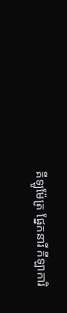គីឡូម៉ែត្រ ផ្នែកនារី កីឡាការិ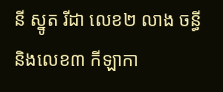នី ស្នូត រីដា លេខ២ លាង ចន្ធី និងលេខ៣ កីឡាកា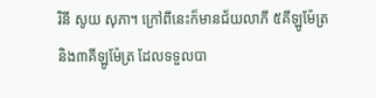រិនី សូយ សុភា។ ក្រៅពីនេះក៏មានជ័យលាភី ៥គីឡូម៉ែត្រ និង៣គីឡូម៉ែត្រ ដែលទទួលបា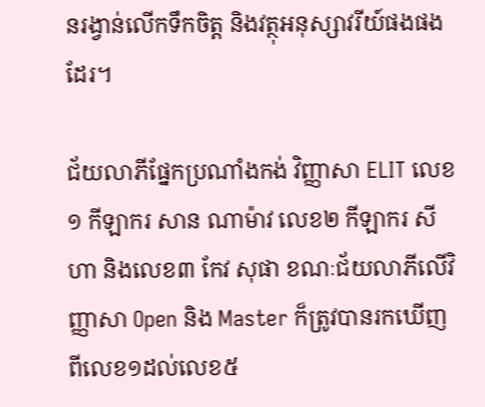នរង្វាន់លើកទឹកចិត្ត និងវត្ថុអនុស្សាវរីយ៍ផងផងដែរ។

ជ័យលាភីផ្នែកប្រណាំងកង់ វិញ្ញាសា ELIT លេខ១ កីឡាករ សាន ណាម៉ាវ លេខ២ កីឡាករ សីហា និងលេខ៣ កែវ សុផា ខណៈជ័យលាភីលើវិញ្ញាសា Open និង Master ក៏ត្រូវបានរកឃើញពីលេខ១ដល់លេខ៥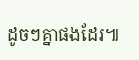ដូចៗគ្នាផងដែរ៕